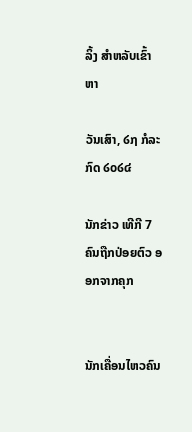ລິ້ງ ສຳຫລັບເຂົ້າຫາ

ວັນເສົາ, ໒໗ ກໍລະກົດ ໒໐໒໔

ນັກຂ່າວ ເທີກີ 7 ຄົນຖືກປ່ອຍຕົວ ອອກຈາກຄຸກ


ນັກເຄື່ອນໄຫວຄົນ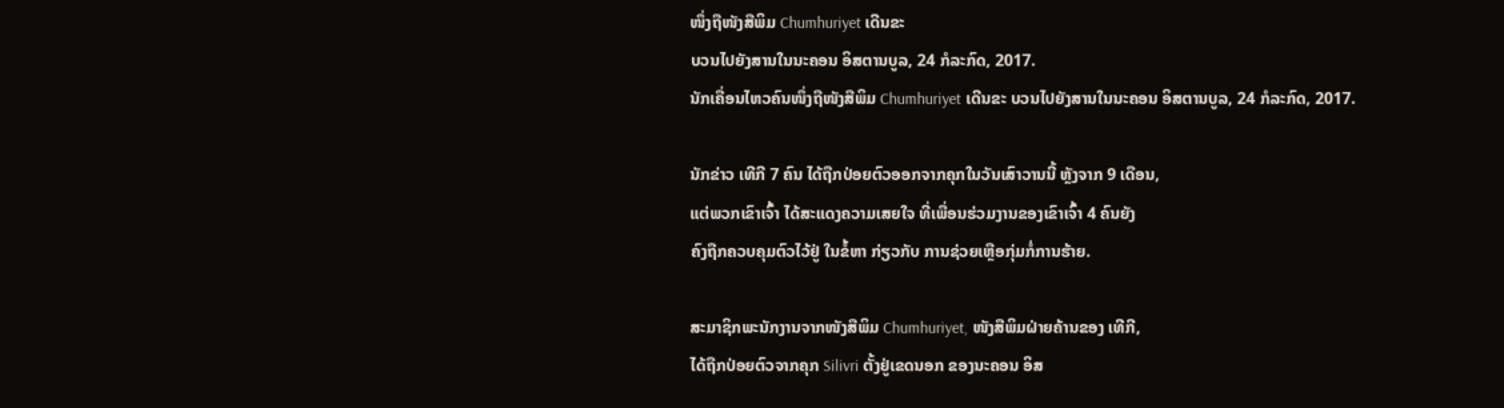ໜຶ່ງຖືໜັງສືພິມ Chumhuriyet ເດີນຂະ
ບວນໄປຍັງສານໃນນະຄອນ ອິສຕານບູລ, 24 ກໍລະກົດ, 2017.
ນັກເຄື່ອນໄຫວຄົນໜຶ່ງຖືໜັງສືພິມ Chumhuriyet ເດີນຂະ ບວນໄປຍັງສານໃນນະຄອນ ອິສຕານບູລ, 24 ກໍລະກົດ, 2017.

ນັກຂ່າວ ເທີກີ 7 ຄົນ ໄດ້ຖືກປ່ອຍຕົວອອກຈາກຄຸກໃນວັນເສົາວານນີ້ ຫຼັງຈາກ 9 ເດືອນ,
ແຕ່ພວກເຂົາເຈົ້າ ໄດ້ສະແດງຄວາມເສຍໃຈ ທີ່ເພື່ອນຮ່ວມງານຂອງເຂົາເຈົ້າ 4 ຄົນຍັງ
ຄົງຖືກຄວບຄຸມຕົວໄວ້ຢູ່ ໃນຂໍ້ຫາ ກ່ຽວກັບ ການຊ່ວຍເຫຼືອກຸ່ມກໍ່ການຮ້າຍ.

ສະມາຊິກພະນັກງານຈາກໜັງສືພິມ Chumhuriyet, ໜັງສືພິມຝ່າຍຄ້ານຂອງ ເທີກີ,
ໄດ້ຖືກປ່ອຍຕົວຈາກຄຸກ Silivri ຕັ້ງຢູ່ເຂດນອກ ຂອງນະຄອນ ອິສ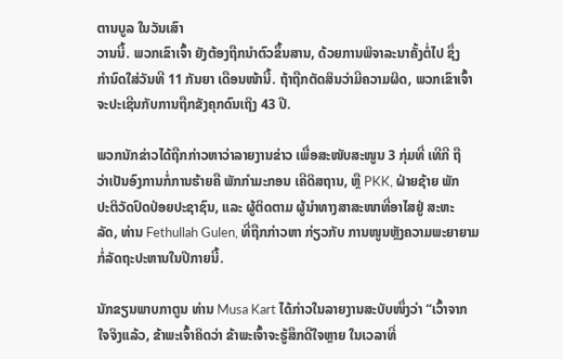ຕານບູລ ໃນວັນເສົາ
ວານນີ້. ພວກເຂົາເຈົ້າ ຍັງຕ້ອງຖືກນຳຕົວຂຶ້ນສານ, ດ້ວຍການພິຈາລະນາຄັ້ງຕໍ່ໄປ ຊຶ່ງ
ກຳນົດໃສ່ວັນທີ 11 ກັນຍາ ເດືອນໜ້ານີ້. ຖ້າຖືກຕັດສິນວ່າມີຄວາມຜິດ, ພວກເຂົາເຈົ້າ
ຈະປະເຊີນກັບການຖືກຂັງຄຸກດົນເຖິງ 43 ປີ.

ພວກນັກຂ່າວໄດ້ຖືກກ່າວຫາວ່າລາຍງານຂ່າວ ເພື່ອສະໜັບສະໜູນ 3 ກຸ່ມທີ່ ເທີກີ ຖື
ວ່າເປັນອົງການກໍ່ການຮ້າຍຄື ພັກກຳມະກອນ ເຄີດິສຖານ, ຫຼື PKK, ຝ່າຍຊ້າຍ ພັກ
ປະຕິວັດປົດປ່ອຍປະຊາຊົນ, ແລະ ຜູ້ຕິດຕາມ ຜູ້ນຳທາງສາສະໜາທີ່ອາໄສຢູ່ ສະຫະ
ລັດ, ທ່ານ Fethullah Gulen, ທີ່ຖືກກ່າວຫາ ກ່ຽວກັບ ການໜູນຫຼັງຄວາມພະຍາຍາມ
ກໍ່ລັດຖະປະຫານໃນປີກາຍນີ້.

ນັກຂຽນພາບກາຕູນ ທ່ານ Musa Kart ໄດ້ກ່າວໃນລາຍງານສະບັບໜຶ່ງວ່າ “ເວົ້າຈາກ
ໃຈຈິງແລ້ວ, ຂ້າພະເຈົ້າຄິດວ່າ ຂ້າພະເຈົ້າຈະຮູ້ສຶກດີໃຈຫຼາຍ ໃນເວລາທີ່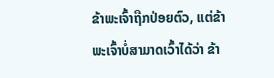ຂ້າພະເຈົ້າຖືກປ່ອຍຕົວ, ແຕ່ຂ້າພະເຈົ້າບໍ່ສາມາດເວົ້າໄດ້ວ່າ ຂ້າ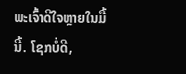ພະເຈົ້າດີໃຈຫຼາຍໃນມື້ນີ້. ໂຊກບໍ່ດີ,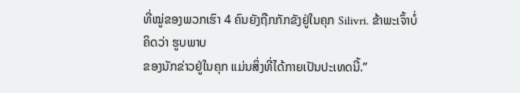ທີ່ໝູ່ຂອງພວກເຮົາ 4 ຄົນຍັງຖືກກັກຂັງຢູ່ໃນຄຸກ Silivri. ຂ້າພະເຈົ້າບໍ່ຄິດວ່າ ຮູບພາບ
ຂອງນັກຂ່າວຢູ່ໃນຄຸກ ແມ່ນສິ່ງທີ່ໄດ້ກາຍເປັນປະເທດນີ້.”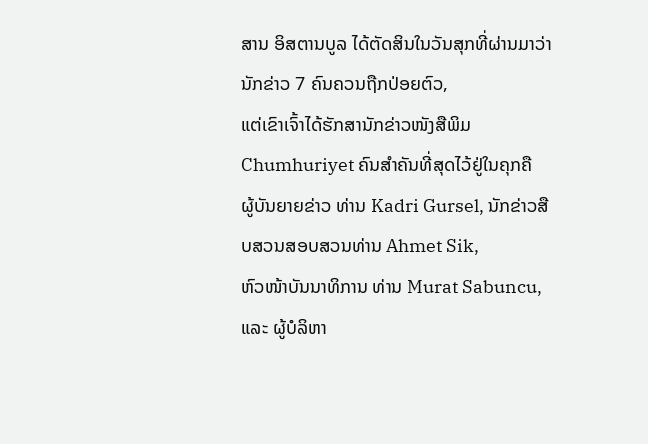ສານ ອິສຕານບູລ ໄດ້ຕັດສິນໃນວັນສຸກທີ່ຜ່ານມາວ່າ ນັກຂ່າວ 7 ຄົນຄວນຖືກປ່ອຍຕົວ,
ແຕ່ເຂົາເຈົ້າໄດ້ຮັກສານັກຂ່າວໜັງສືພິມ Chumhuriyet ຄົນສຳຄັນທີ່ສຸດໄວ້ຢູ່ໃນຄຸກຄື
ຜູ້ບັນຍາຍຂ່າວ ທ່ານ Kadri Gursel, ນັກຂ່າວສືບສວນສອບສວນທ່ານ Ahmet Sik,
ຫົວໜ້າບັນນາທິການ ທ່ານ Murat Sabuncu, ແລະ ຜູ້ບໍລິຫາ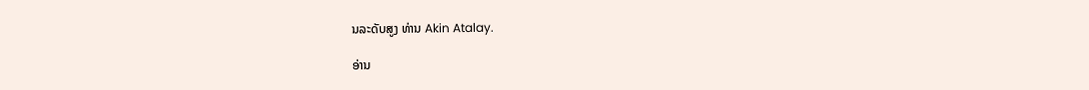ນລະດັບສູງ ທ່ານ Akin Atalay.

ອ່ານ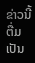ຂ່າວນີ້ຕື່ມເປັນ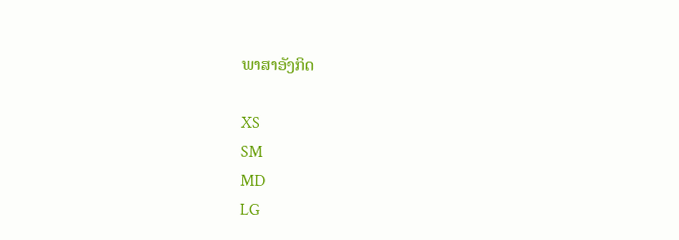ພາສາອັງກິດ

XS
SM
MD
LG